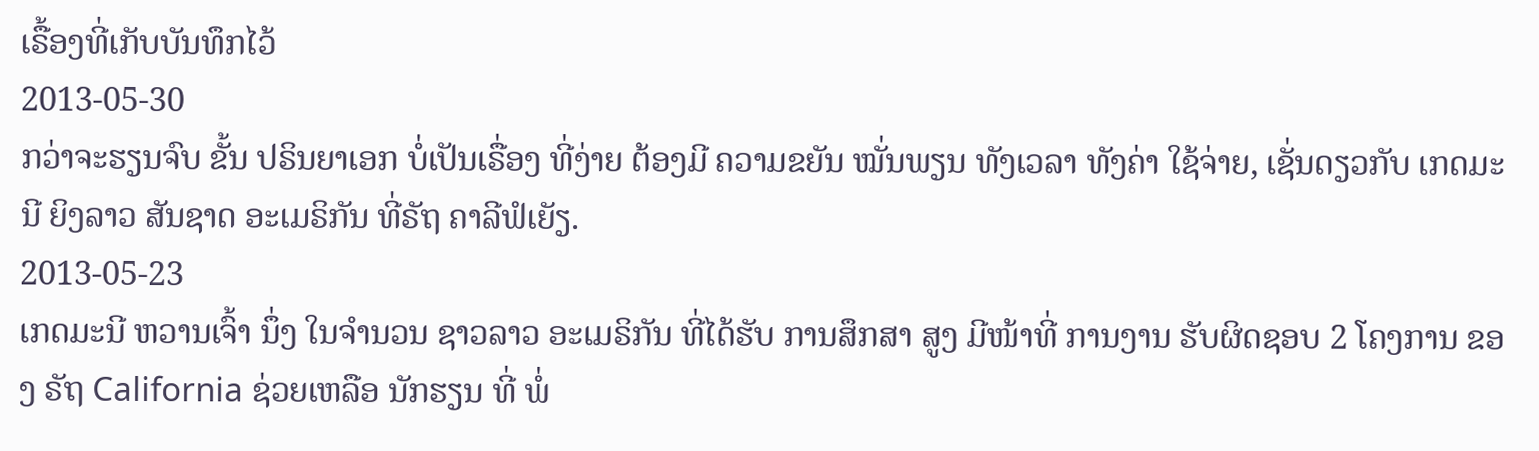ເຣື້ອງທີ່ເກັບບັນທຶກໄວ້
2013-05-30
ກວ່າຈະຮຽນຈົບ ຂັ້ນ ປຣິນຍາເອກ ບໍ່ເປັນເຣື່ອງ ທີ່ງ່າຍ ຕ້ອງມີ ຄວາມຂຍັນ ໝັ່ນພຽນ ທັງເວລາ ທັງຄ່າ ໃຊ້ຈ່າຍ, ເຊັ່ນດຽວກັບ ເກດມະນີ ຍິງລາວ ສັນຊາດ ອະເມຣິກັນ ທີ່ຣັຖ ຄາລີຟໍເຍັຽ.
2013-05-23
ເກດມະນີ ຫວານເຈົ້າ ນຶ່ງ ໃນຈໍານວນ ຊາວລາວ ອະເມຣິກັນ ທີ່ໄດ້ຮັບ ການສຶກສາ ສູງ ມີໜ້າທີ່ ການງານ ຮັບຜິດຊອບ 2 ໂຄງການ ຂອງ ຣັຖ California ຊ່ວຍເຫລືອ ນັກຮຽນ ທີ່ ພໍ່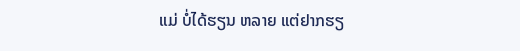ແມ່ ບໍ່ໄດ້ຮຽນ ຫລາຍ ແຕ່ຢາກຮຽ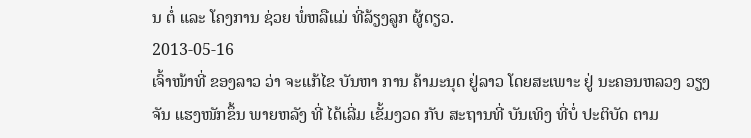ນ ຕໍ່ ແລະ ໂຄງການ ຊ່ວຍ ພໍ່ຫລືແມ່ ທີ່ລ້ຽງລູກ ຜູ້ດຽວ.
2013-05-16
ເຈົ້າໜ້າທີ່ ຂອງລາວ ວ່າ ຈະແກ້ໄຂ ບັນຫາ ການ ຄ້າມະນຸດ ຢູ່ລາວ ໂດຍສະເພາະ ຢູ່ ນະຄອນຫລວງ ວຽງຈັນ ແຮງໜັກຂຶ້ນ ພາຍຫລັງ ທີ່ ໄດ້ເລີ່ມ ເຂັ້ມງວດ ກັບ ສະຖານທີ່ ບັນເທິງ ທີ່ບໍ່ ປະຕິບັດ ຕາມ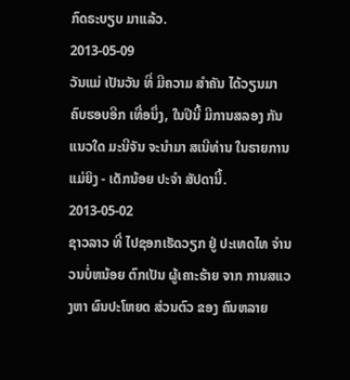ກົດຣະບຽບ ມາແລ້ວ.
2013-05-09
ວັນແມ່ ເປັນວັນ ທີ່ ມີຄວາມ ສໍາຄັນ ໄດ້ວຽນມາ ຄົບຮອບອີກ ເທື່ອນຶ່ງ, ໃນປີນີ້ ມີການສລອງ ກັນແນວໃດ ມະນີຈັນ ຈະນໍາມາ ສເນີທ່ານ ໃນຣາຍການ ແມ່ຍິງ - ເດັກນ້ອຍ ປະຈໍາ ສັປດານີ້.
2013-05-02
ຊາວລາວ ທີ່ ໄປຊອກເຮັດວຽກ ຢູ່ ປະເທດໄທ ຈຳນວນບໍ່ຫນ້ອຍ ຕົກເປັນ ຜູ້ເຄາະຮ້າຍ ຈາກ ການສແວງຫາ ຜົນປະໂຫຍດ ສ່ວນຕົວ ຂອງ ຄົນຫລາຍ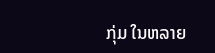ກຸ່ມ ໃນຫລາຍ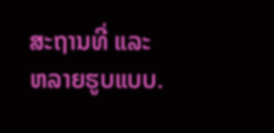ສະຖານທີ່ ແລະ ຫລາຍຮູບແບບ.